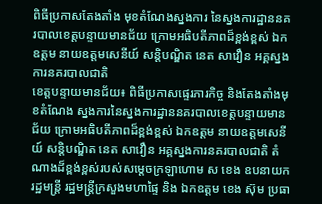ពិធីប្រកាសតែងតាំង មុខតំណែងស្នងការ នៃស្នងការដ្ឋាននគរបាលខេត្តបន្ទាយមានជ័យ ក្រោមអធិបតីភាពដ៏ខ្ពង់ខ្ពស់ ឯកឧត្តម នាយឧត្តមសេនីយ៍ សន្តិបណ្ឌិត នេត សាវឿន អគ្គស្នងការនគរបាលជាតិ
ខេត្តបន្ទាយមានជ័យ៖ ពិធីប្រកាសផ្ទេរភារកិច្ច និងតែងតាំងមុខតំណែង ស្នងការនៃស្នងការដ្ឋាននគរបាលខេត្តបន្ទាយមានជ័យ ក្រោមអធិបតីភាពដ៏ខ្ពង់ខ្ពស់ ឯកឧត្តម នាយឧត្តមសេនីយ៍ សន្តិបណ្ឌិត នេត សាវឿន អគ្គស្នងការនគរបាលជាតិ តំណាងដ៏ខ្ពង់ខ្ពស់របស់សម្តេចក្រឡាហោម ស ខេង ឧបនាយករដ្ឋមន្រ្តី រដ្ឋមន្រ្តីក្រសួងមហាផ្ទៃ និង ឯកឧត្ដម ខេង ស៊ុម ប្រធា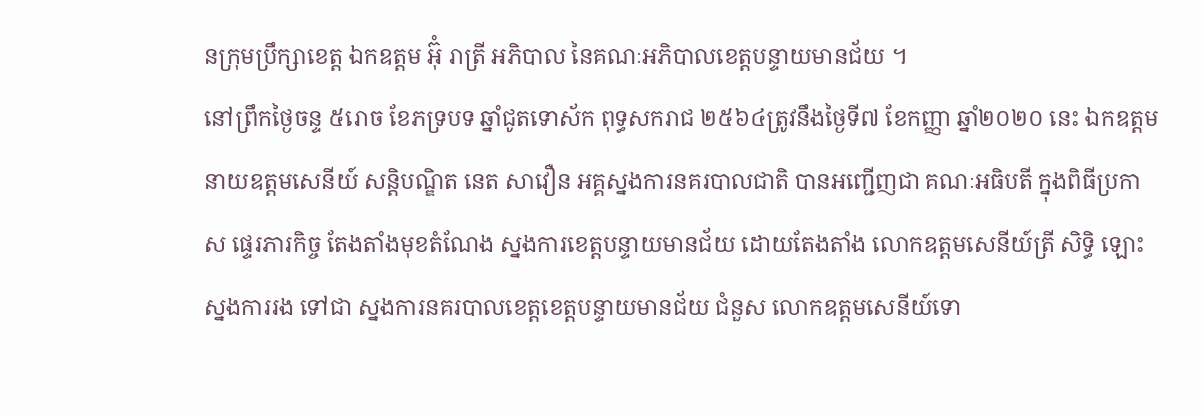នក្រុមប្រឹក្សាខេត្ត ឯកឧត្ដម អ៊ុំ រាត្រី អភិបាល នៃគណៈអភិបាលខេត្តបន្ទាយមានជ័យ ។
នៅព្រឹកថ្ងៃចន្ទ ៥រោច ខែភទ្របទ ឆ្នាំជូតទោស័ក ពុទ្ធសករាជ ២៥៦៤ត្រូវនឹងថ្ងៃទី៧ ខែកញ្ញា ឆ្នាំ២០២០ នេះ ឯកឧត្តម នាយឧត្តមសេនីយ៍ សន្តិបណ្ឌិត នេត សាវឿន អគ្គស្នងការនគរបាលជាតិ បានអញ្ជើញជា គណៈអធិបតី ក្នុងពិធីប្រកាស ផ្ទេរភារកិច្ច តែងតាំងមុខតំណែង ស្នងការខេត្តបន្ទាយមានជ័យ ដោយតែងតាំង លោកឧត្តមសេនីយ៍ត្រី សិទ្ធិ ឡោះ ស្នងការរង ទៅជា ស្នងការនគរបាលខេត្តខេត្តបន្ទាយមានជ័យ ជំនួស លោកឧត្តមសេនីយ៍ទោ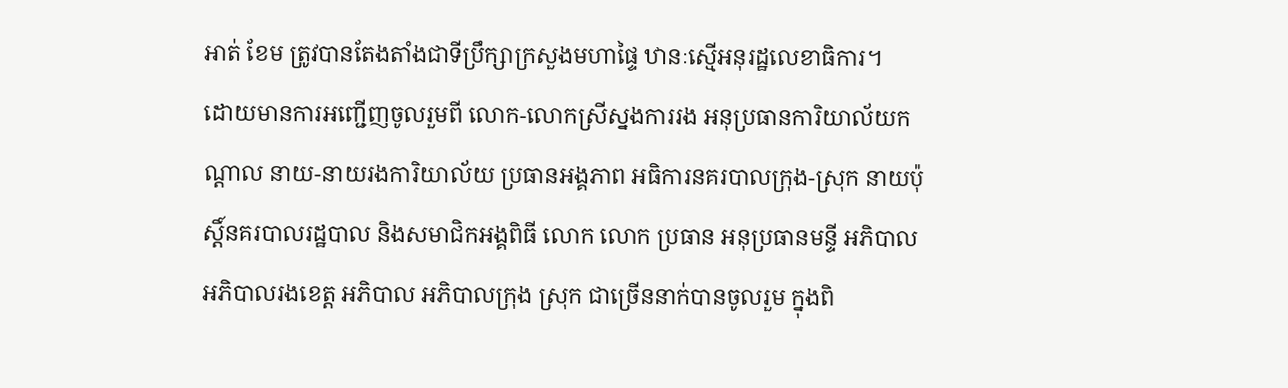អាត់ ខែម ត្រូវបានតែងតាំងជាទីប្រឹក្សាក្រសួងមហាផ្ទៃ ឋានៈស្មើអនុរដ្ឋលេខាធិការ។
ដោយមានការអញ្ជើញចូលរួមពី លោក-លោកស្រីស្នងការរង អនុប្រធានការិយាល័យកណ្ដាល នាយ-នាយរងការិយាល័យ ប្រធានអង្គភាព អធិការនគរបាលក្រុង-ស្រុក នាយប៉ុស្តិ៍នគរបាលរដ្ឋបាល និងសមាជិកអង្គពិធី លោក លោក ប្រធាន អនុប្រធានមន្ទី អភិបាល អភិបាលរងខេត្ត អភិបាល អភិបាលក្រុង ស្រុក ជាច្រើននាក់បានចូលរួម ក្នុងពិ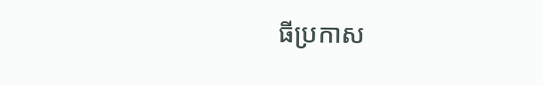ធីប្រកាស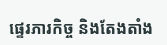ផ្ទេរភារកិច្ច និងតែងតាំង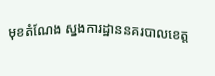មុខតំណែង ស្នងការដ្ឋាននគរបាលខេត្ត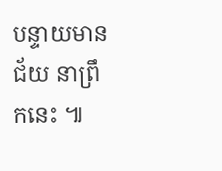បន្ទាយមានជ័យ នាព្រឹកនេះ ៕